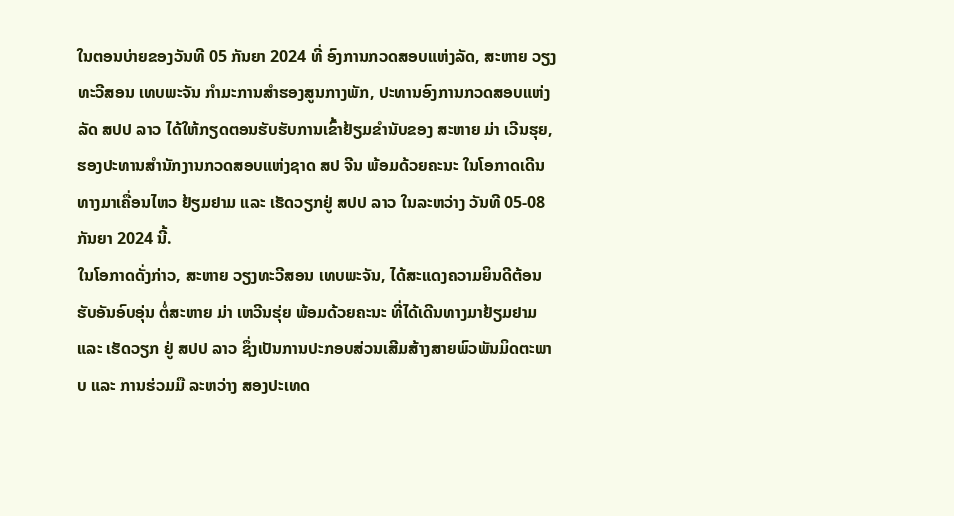ໃນຕອນບ່າຍຂອງວັນທີ 05 ກັນຍາ 2024 ທີ່ ອົງການກວດສອບແຫ່ງລັດ, ສະຫາຍ ວຽງທະວີສອນ ເທບພະຈັນ ກຳມະການສຳຮອງສູນກາງພັກ, ປະທານອົງການກວດສອບແຫ່ງລັດ ສປປ ລາວ ໄດ້ໃຫ້ກຽດຕອນຮັບຮັບການເຂົ້າຢ້ຽມຂໍານັບຂອງ ສະຫາຍ ມ່າ ເວີນຮຸຍ, ຮອງປະທານສຳນັກງານກວດສອບແຫ່ງຊາດ ສປ ຈີນ ພ້ອມດ້ວຍຄະນະ ໃນໂອກາດເດີນທາງມາເຄື່ອນໄຫວ ຢ້ຽມຢາມ ແລະ ເຮັດວຽກຢູ່ ສປປ ລາວ ໃນລະຫວ່າງ ວັນທີ 05-08 ກັນຍາ 2024 ນີ້.
ໃນໂອກາດດັ່ງກ່າວ, ສະຫາຍ ວຽງທະວີສອນ ເທບພະຈັນ, ໄດ້ສະແດງຄວາມຍິນດີຕ້ອນຮັບອັນອົບອຸ່ນ ຕໍ່ສະຫາຍ ມ່າ ເຫວີນຮຸ່ຍ ພ້ອມດ້ວຍຄະນະ ທີ່ໄດ້ເດີນທາງມາຢ້ຽມຢາມ ແລະ ເຮັດວຽກ ຢູ່ ສປປ ລາວ ຊຶ່ງເປັນການປະກອບສ່ວນເສີມສ້າງສາຍພົວພັນມິດຕະພາບ ແລະ ການຮ່ວມມື ລະຫວ່າງ ສອງປະເທດ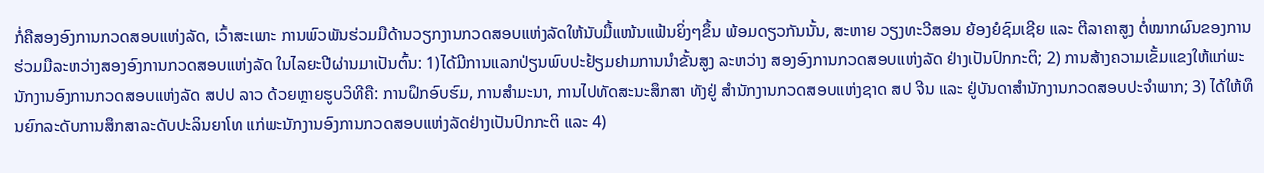ກໍ່ຄືສອງອົງການກວດສອບແຫ່ງລັດ, ເວົ້າສະເພາະ ການພົວພັນຮ່ວມມືດ້ານວຽກງານກວດສອບແຫ່ງລັດໃຫ້ນັບມື້ແໜ້ນແຟ້ນຍິ່ງໆຂຶ້ນ ພ້ອມດຽວກັນນັ້ນ, ສະຫາຍ ວຽງທະວີສອນ ຍ້ອງຍໍຊົມເຊີຍ ແລະ ຕີລາຄາສູງ ຕໍ່ໝາກຜົນຂອງການຮ່ວມມືລະຫວ່າງສອງອົງການກວດສອບແຫ່ງລັດ ໃນໄລຍະປີຜ່ານມາເປັນຕົ້ນ: 1)ໄດ້ມີການແລກປ່ຽນພົບປະຢ້ຽມຢາມການນຳຂັ້ນສູງ ລະຫວ່າງ ສອງອົງການກວດສອບແຫ່ງລັດ ຢ່າງເປັນປົກກະຕິ; 2) ການສ້າງຄວາມເຂັ້ມແຂງໃຫ້ແກ່ພະນັກງານອົງການກວດສອບແຫ່ງລັດ ສປປ ລາວ ດ້ວຍຫຼາຍຮູບວິທີຄື: ການຝຶກອົບຮົມ, ການສຳມະນາ, ການໄປທັດສະນະສຶກສາ ທັງຢູ່ ສຳນັກງານກວດສອບແຫ່ງຊາດ ສປ ຈີນ ແລະ ຢູ່ບັນດາສຳນັກງານກວດສອບປະຈຳພາກ; 3) ໄດ້ໃຫ້ທຶນຍົກລະດັບການສຶກສາລະດັບປະລິນຍາໂທ ແກ່ພະນັກງານອົງການກວດສອບແຫ່ງລັດຢ່າງເປັນປົກກະຕິ ແລະ 4)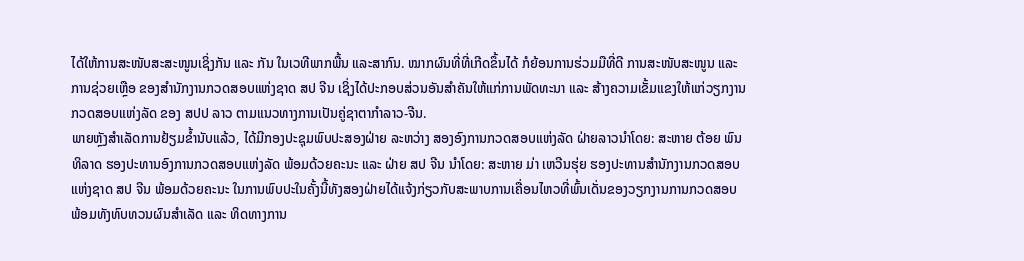ໄດ້ໃຫ້ການສະໜັບສະສະໜູນເຊິ່ງກັນ ແລະ ກັນ ໃນເວທີພາກພື້ນ ແລະສາກົນ. ໝາກຜົນທີ່ທີ່ເກີດຂຶ້ນໄດ້ ກໍຍ້ອນການຮ່ວມມືທີ່ດີ ການສະໜັບສະໜູນ ແລະ ການຊ່ວຍເຫຼືອ ຂອງສຳນັກງານກວດສອບແຫ່ງຊາດ ສປ ຈີນ ເຊິ່ງໄດ້ປະກອບສ່ວນອັນສໍາຄັນໃຫ້ແກ່ການພັດທະນາ ແລະ ສ້າງຄວາມເຂັ້ມແຂງໃຫ້ແກ່ວຽກງານກວດສອບແຫ່ງລັດ ຂອງ ສປປ ລາວ ຕາມແນວທາງການເປັນຄູ່ຊາຕາກຳລາວ-ຈີນ.
ພາຍຫຼັງສໍາເລັດການຢ້ຽມຂ້ຳນັບແລ້ວ, ໄດ້ມີກອງປະຊຸມພົບປະສອງຝ່າຍ ລະຫວ່າງ ສອງອົງການກວດສອບແຫ່ງລັດ ຝ່າຍລາວນຳໂດຍ: ສະຫາຍ ຕ້ອຍ ພົນທິລາດ ຮອງປະທານອົງການກວດສອບແຫ່ງລັດ ພ້ອມດ້ວຍຄະນະ ແລະ ຝ່າຍ ສປ ຈີນ ນຳໂດຍ: ສະຫາຍ ມ່າ ເຫວີນຮຸ່ຍ ຮອງປະທານສຳນັກງານກວດສອບແຫ່ງຊາດ ສປ ຈີນ ພ້ອມດ້ວຍຄະນະ ໃນການພົບປະໃນຄັ້ງນີ້ທັງສອງຝ່າຍໄດ້ແຈ້ງກ່ຽວກັບສະພາບການເຄື່ອນໄຫວທີ່ພົ້ນເດັ່ນຂອງວຽກງານການກວດສອບ ພ້ອມທັງທົບທວນຜົນສໍາເລັດ ແລະ ທິດທາງການ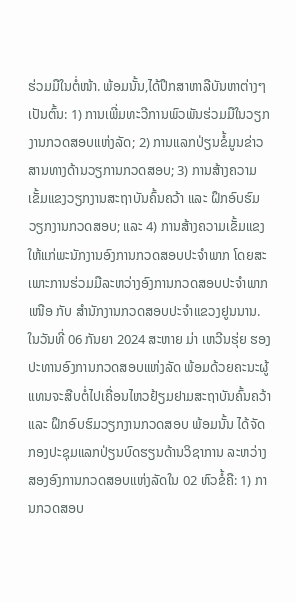ຮ່ວມມືໃນຕໍ່ໜ້າ. ພ້ອມນັ້ນ,ໄດ້ປຶກສາຫາລືບັນຫາຕ່າງໆເປັນຕົ້ນ: 1) ການເພີ່ມທະວີການພົວພັນຮ່ວມມືໃນວຽກງານກວດສອບແຫ່ງລັດ; 2) ການແລກປ່ຽນຂໍ້ມູນຂ່າວສານທາງດ້ານວຽການກວດສອບ; 3) ການສ້າງຄວາມເຂັ້ມແຂງວຽກງານສະຖາບັນຄົ້ນຄວ້າ ແລະ ຝຶກອົບຮົມວຽກງານກວດສອບ; ແລະ 4) ການສ້າງຄວາມເຂັ້ມແຂງໃຫ້ແກ່ພະນັກງານອົງການກວດສອບປະຈຳພາກ ໂດຍສະເພາະການຮ່ວມມືລະຫວ່າງອົງການກວດສອບປະຈຳພາກເໜືອ ກັບ ສຳນັກງານກວດສອບປະຈຳແຂວງຢູນນານ.
ໃນວັນທີ່ 06 ກັນຍາ 2024 ສະຫາຍ ມ່າ ເຫວີນຮຸ່ຍ ຮອງປະທານອົງການກວດສອບແຫ່ງລັດ ພ້ອມດ້ວຍຄະນະຜູ້ແທນຈະສືບຕໍ່ໄປເຄື່ອນໄຫວຢ້ຽມຢາມສະຖາບັນຄົ້ນຄວ້າ ແລະ ຝຶກອົບຮົມວຽກງານກວດສອບ ພ້ອມນັ້ນ ໄດ້ຈັດກອງປະຊຸມແລກປ່ຽນບົດຮຽນດ້ານວິຊາການ ລະຫວ່າງສອງອົງການກວດສອບແຫ່ງລັດໃນ 02 ຫົວຂໍ້ຄື: 1) ການກວດສອບ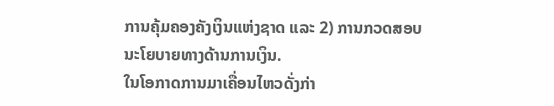ການຄຸ້ມຄອງຄັງເງິນແຫ່ງຊາດ ແລະ 2) ການກວດສອບນະໂຍບາຍທາງດ້ານການເງິນ.
ໃນໂອກາດການມາເຄື່ອນໄຫວດັ່ງກ່າ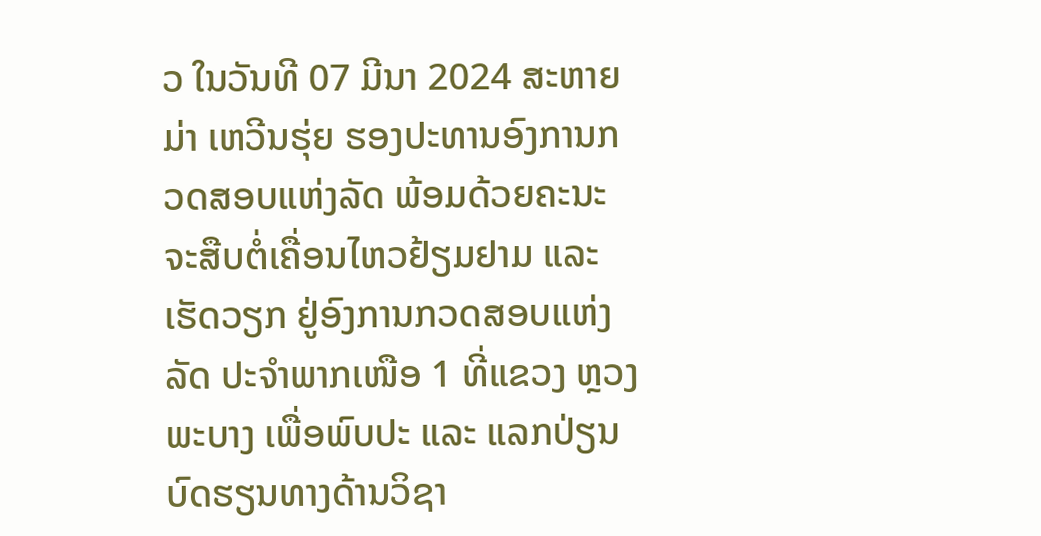ວ ໃນວັນທີ 07 ມີນາ 2024 ສະຫາຍ ມ່າ ເຫວີນຮຸ່ຍ ຮອງປະທານອົງການກວດສອບແຫ່ງລັດ ພ້ອມດ້ວຍຄະນະ ຈະສືບຕໍ່ເຄື່ອນໄຫວຢ້ຽມຢາມ ແລະ ເຮັດວຽກ ຢູ່ອົງການກວດສອບແຫ່ງລັດ ປະຈໍາພາກເໜືອ 1 ທີ່ແຂວງ ຫຼວງພະບາງ ເພື່ອພົບປະ ແລະ ແລກປ່ຽນບົດຮຽນທາງດ້ານວິຊາ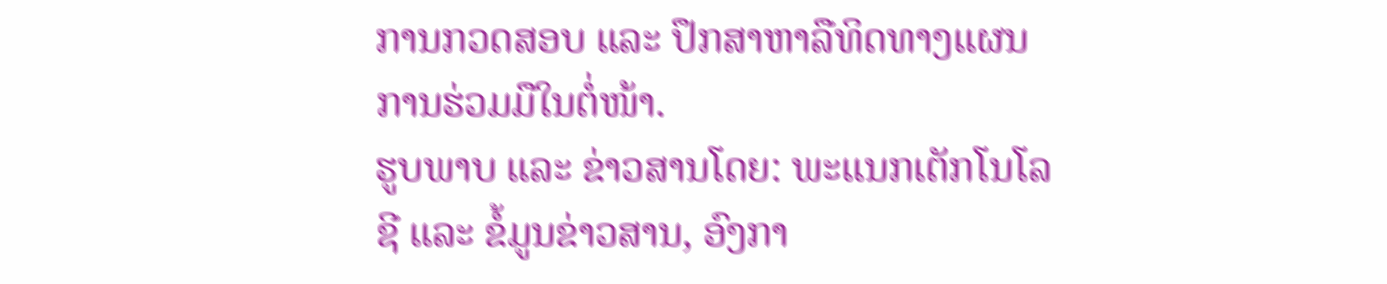ການກວດສອບ ແລະ ປຶກສາຫາລືທິດທາງແຜນການຮ່ວມມືໃນຕໍ່ໜ້າ.
ຮູບພາບ ແລະ ຂ່າວສານໂດຍ: ພະແນກເຕັກໂນໂລຊີ ແລະ ຂໍ້ມູນຂ່າວສານ, ອົງກາ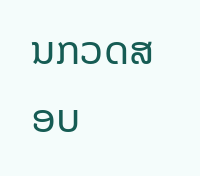ນກວດສອບ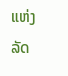ແຫ່ງລັດ